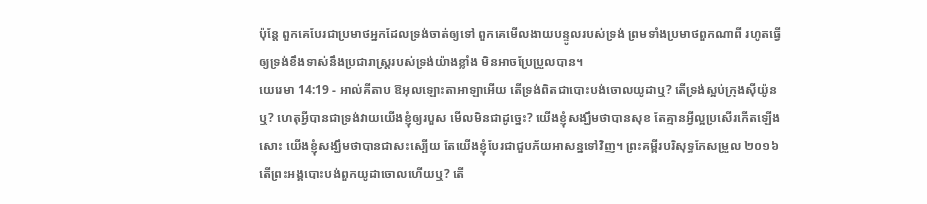ប៉ុន្តែ ពួកគេបែរជាប្រមាថអ្នកដែលទ្រង់ចាត់ឲ្យទៅ ពួកគេមើលងាយបន្ទូលរបស់ទ្រង់ ព្រមទាំងប្រមាថពួកណាពី រហូតធ្វើឲ្យទ្រង់ខឹងទាស់នឹងប្រជារាស្ត្ររបស់ទ្រង់យ៉ាងខ្លាំង មិនអាចប្រែប្រួលបាន។
យេរេមា 14:19 - អាល់គីតាប ឱអុលឡោះតាអាឡាអើយ តើទ្រង់ពិតជាបោះបង់ចោលយូដាឬ? តើទ្រង់ស្អប់ក្រុងស៊ីយ៉ូនឬ? ហេតុអ្វីបានជាទ្រង់វាយយើងខ្ញុំឲ្យរបួស មើលមិនជាដូច្នេះ? យើងខ្ញុំសង្ឃឹមថាបានសុខ តែគ្មានអ្វីល្អប្រសើរកើតឡើងសោះ យើងខ្ញុំសង្ឃឹមថាបានជាសះស្បើយ តែយើងខ្ញុំបែរជាជួបភ័យអាសន្នទៅវិញ។ ព្រះគម្ពីរបរិសុទ្ធកែសម្រួល ២០១៦ តើព្រះអង្គបោះបង់ពួកយូដាចោលហើយឬ? តើ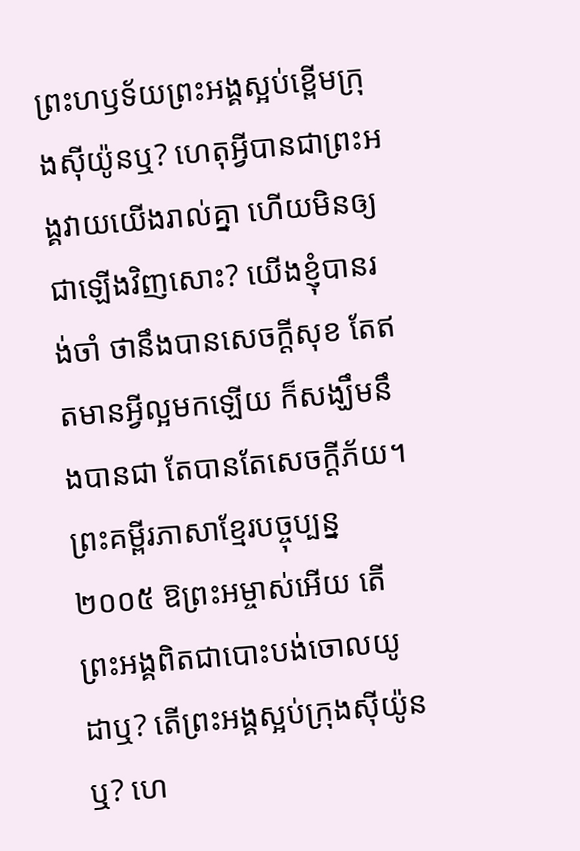ព្រះហឫទ័យព្រះអង្គស្អប់ខ្ពើមក្រុងស៊ីយ៉ូនឬ? ហេតុអ្វីបានជាព្រះអង្គវាយយើងរាល់គ្នា ហើយមិនឲ្យជាឡើងវិញសោះ? យើងខ្ញុំបានរង់ចាំ ថានឹងបានសេចក្ដីសុខ តែឥតមានអ្វីល្អមកឡើយ ក៏សង្ឃឹមនឹងបានជា តែបានតែសេចក្ដីភ័យ។ ព្រះគម្ពីរភាសាខ្មែរបច្ចុប្បន្ន ២០០៥ ឱព្រះអម្ចាស់អើយ តើព្រះអង្គពិតជាបោះបង់ចោលយូដាឬ? តើព្រះអង្គស្អប់ក្រុងស៊ីយ៉ូនឬ? ហេ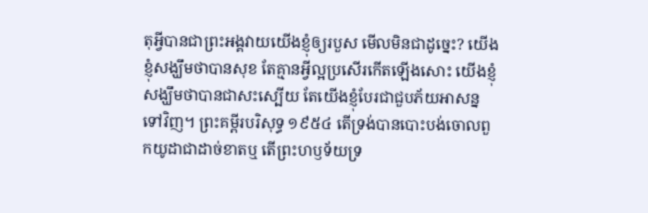តុអ្វីបានជាព្រះអង្គវាយយើងខ្ញុំឲ្យរបួស មើលមិនជាដូច្នេះ? យើងខ្ញុំសង្ឃឹមថាបានសុខ តែគ្មានអ្វីល្អប្រសើរកើតឡើងសោះ យើងខ្ញុំសង្ឃឹមថាបានជាសះស្បើយ តែយើងខ្ញុំបែរជាជួបភ័យអាសន្នទៅវិញ។ ព្រះគម្ពីរបរិសុទ្ធ ១៩៥៤ តើទ្រង់បានបោះបង់ចោលពួកយូដាជាដាច់ខាតឬ តើព្រះហឫទ័យទ្រ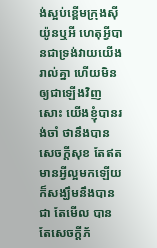ង់ស្អប់ខ្ពើមក្រុងស៊ីយ៉ូនឬអី ហេតុអ្វីបានជាទ្រង់វាយយើងរាល់គ្នា ហើយមិនឲ្យជាឡើងវិញសោះ យើងខ្ញុំបានរង់ចាំ ថានឹងបានសេចក្ដីសុខ តែឥតមានអ្វីល្អមកឡើយ ក៏សង្ឃឹមនឹងបានជា តែមើល បានតែសេចក្ដីភ័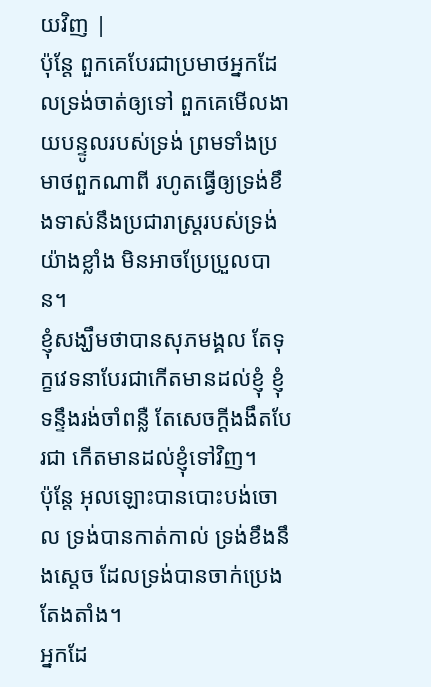យវិញ |
ប៉ុន្តែ ពួកគេបែរជាប្រមាថអ្នកដែលទ្រង់ចាត់ឲ្យទៅ ពួកគេមើលងាយបន្ទូលរបស់ទ្រង់ ព្រមទាំងប្រមាថពួកណាពី រហូតធ្វើឲ្យទ្រង់ខឹងទាស់នឹងប្រជារាស្ត្ររបស់ទ្រង់យ៉ាងខ្លាំង មិនអាចប្រែប្រួលបាន។
ខ្ញុំសង្ឃឹមថាបានសុភមង្គល តែទុក្ខវេទនាបែរជាកើតមានដល់ខ្ញុំ ខ្ញុំទន្ទឹងរង់ចាំពន្លឺ តែសេចក្ដីងងឹតបែរជា កើតមានដល់ខ្ញុំទៅវិញ។
ប៉ុន្តែ អុលឡោះបានបោះបង់ចោល ទ្រង់បានកាត់កាល់ ទ្រង់ខឹងនឹងស្តេច ដែលទ្រង់បានចាក់ប្រេងតែងតាំង។
អ្នកដែ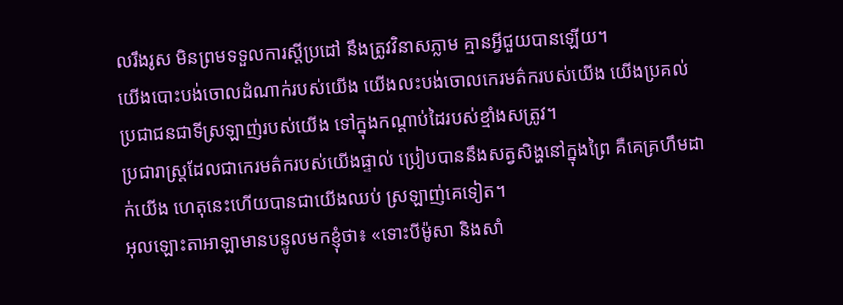លរឹងរូស មិនព្រមទទួលការស្ដីប្រដៅ នឹងត្រូវវិនាសភ្លាម គ្មានអ្វីជួយបានឡើយ។
យើងបោះបង់ចោលដំណាក់របស់យើង យើងលះបង់ចោលកេរមត៌ករបស់យើង យើងប្រគល់ប្រជាជនជាទីស្រឡាញ់របស់យើង ទៅក្នុងកណ្ដាប់ដៃរបស់ខ្មាំងសត្រូវ។
ប្រជារាស្ត្រដែលជាកេរមត៌ករបស់យើងផ្ទាល់ ប្រៀបបាននឹងសត្វសិង្ហនៅក្នុងព្រៃ គឺគេគ្រហឹមដាក់យើង ហេតុនេះហើយបានជាយើងឈប់ ស្រឡាញ់គេទៀត។
អុលឡោះតាអាឡាមានបន្ទូលមកខ្ញុំថា៖ «ទោះបីម៉ូសា និងសាំ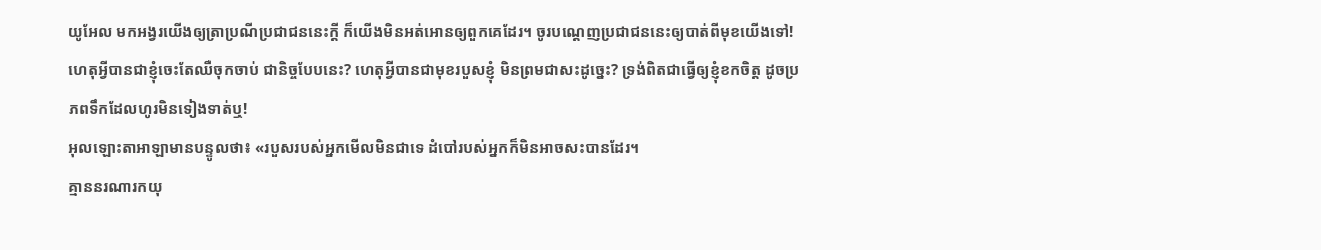យូអែល មកអង្វរយើងឲ្យត្រាប្រណីប្រជាជននេះក្ដី ក៏យើងមិនអត់អោនឲ្យពួកគេដែរ។ ចូរបណ្ដេញប្រជាជននេះឲ្យបាត់ពីមុខយើងទៅ!
ហេតុអ្វីបានជាខ្ញុំចេះតែឈឺចុកចាប់ ជានិច្ចបែបនេះ? ហេតុអ្វីបានជាមុខរបួសខ្ញុំ មិនព្រមជាសះដូច្នេះ? ទ្រង់ពិតជាធ្វើឲ្យខ្ញុំខកចិត្ត ដូចប្រភពទឹកដែលហូរមិនទៀងទាត់ឬ!
អុលឡោះតាអាឡាមានបន្ទូលថា៖ «របួសរបស់អ្នកមើលមិនជាទេ ដំបៅរបស់អ្នកក៏មិនអាចសះបានដែរ។
គ្មាននរណារកយុ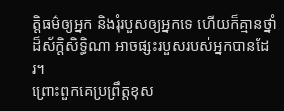ត្តិធម៌ឲ្យអ្នក និងរុំរបួសឲ្យអ្នកទេ ហើយក៏គ្មានថ្នាំដ៏ស័ក្ដិសិទ្ធិណា អាចផ្សះរបួសរបស់អ្នកបានដែរ។
ព្រោះពួកគេប្រព្រឹត្តខុស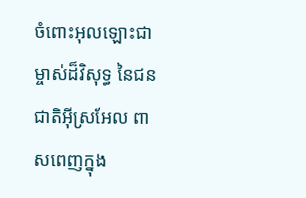ចំពោះអុលឡោះជាម្ចាស់ដ៏វិសុទ្ធ នៃជនជាតិអ៊ីស្រអែល ពាសពេញក្នុង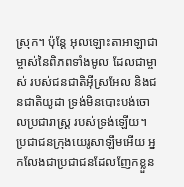ស្រុក។ ប៉ុន្តែ អុលឡោះតាអាឡាជាម្ចាស់នៃពិភពទាំងមូល ដែលជាម្ចាស់ របស់ជនជាតិអ៊ីស្រអែល និងជនជាតិយូដា ទ្រង់មិនបោះបង់ចោលប្រជារាស្ត្រ របស់ទ្រង់ឡើយ។
ប្រជាជនក្រុងយេរូសាឡឹមអើយ អ្នកលែងជាប្រជាជនដែលញែកខ្លួន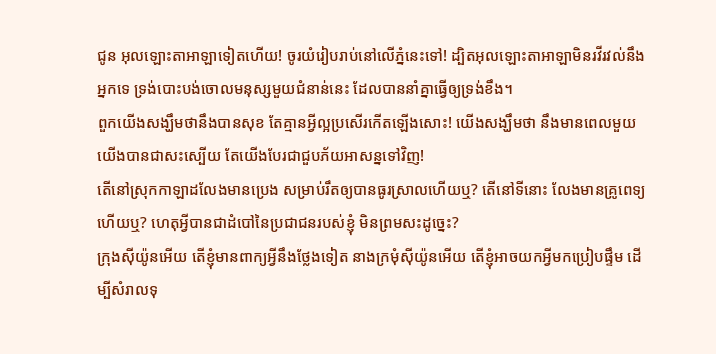ជូន អុលឡោះតាអាឡាទៀតហើយ! ចូរយំរៀបរាប់នៅលើភ្នំនេះទៅ! ដ្បិតអុលឡោះតាអាឡាមិនរវីរវល់នឹងអ្នកទេ ទ្រង់បោះបង់ចោលមនុស្សមួយជំនាន់នេះ ដែលបាននាំគ្នាធ្វើឲ្យទ្រង់ខឹង។
ពួកយើងសង្ឃឹមថានឹងបានសុខ តែគ្មានអ្វីល្អប្រសើរកើតឡើងសោះ! យើងសង្ឃឹមថា នឹងមានពេលមួយ យើងបានជាសះស្បើយ តែយើងបែរជាជួបភ័យអាសន្នទៅវិញ!
តើនៅស្រុកកាឡាដលែងមានប្រេង សម្រាប់រឹតឲ្យបានធូរស្រាលហើយឬ? តើនៅទីនោះ លែងមានគ្រូពេទ្យហើយឬ? ហេតុអ្វីបានជាដំបៅនៃប្រជាជនរបស់ខ្ញុំ មិនព្រមសះដូច្នេះ?
ក្រុងស៊ីយ៉ូនអើយ តើខ្ញុំមានពាក្យអ្វីនឹងថ្លែងទៀត នាងក្រមុំស៊ីយ៉ូនអើយ តើខ្ញុំអាចយកអ្វីមកប្រៀបផ្ទឹម ដើម្បីសំរាលទុ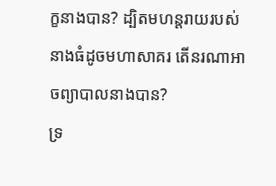ក្ខនាងបាន? ដ្បិតមហន្តរាយរបស់នាងធំដូចមហាសាគរ តើនរណាអាចព្យាបាលនាងបាន?
ទ្រ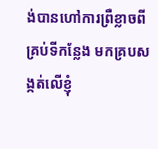ង់បានហៅការព្រឺខ្លាចពីគ្រប់ទីកន្លែង មកគ្របសង្កត់លើខ្ញុំ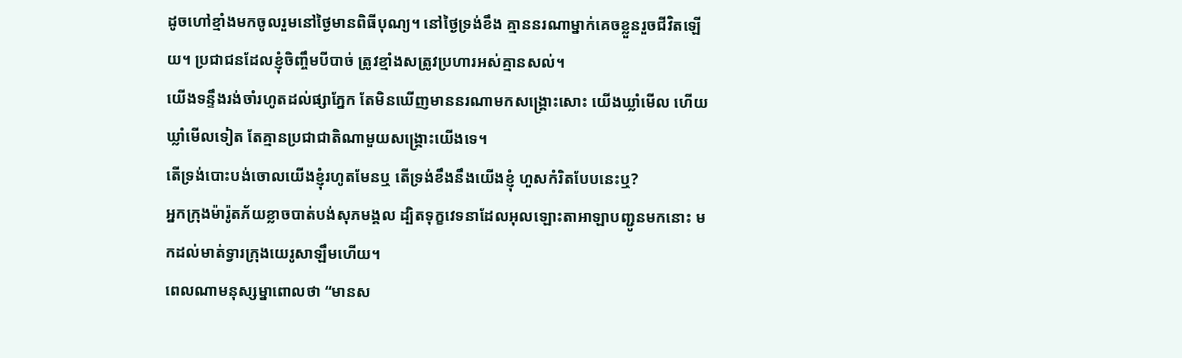ដូចហៅខ្មាំងមកចូលរួមនៅថ្ងៃមានពិធីបុណ្យ។ នៅថ្ងៃទ្រង់ខឹង គ្មាននរណាម្នាក់គេចខ្លួនរួចជីវិតឡើយ។ ប្រជាជនដែលខ្ញុំចិញ្ចឹមបីបាច់ ត្រូវខ្មាំងសត្រូវប្រហារអស់គ្មានសល់។
យើងទន្ទឹងរង់ចាំរហូតដល់ផ្សាភ្នែក តែមិនឃើញមាននរណាមកសង្គ្រោះសោះ យើងឃ្លាំមើល ហើយឃ្លាំមើលទៀត តែគ្មានប្រជាជាតិណាមួយសង្គ្រោះយើងទេ។
តើទ្រង់បោះបង់ចោលយើងខ្ញុំរហូតមែនឬ តើទ្រង់ខឹងនឹងយើងខ្ញុំ ហួសកំរិតបែបនេះឬ?
អ្នកក្រុងម៉ារ៉ូតភ័យខ្លាចបាត់បង់សុភមង្គល ដ្បិតទុក្ខវេទនាដែលអុលឡោះតាអាឡាបញ្ជូនមកនោះ មកដល់មាត់ទ្វារក្រុងយេរូសាឡឹមហើយ។
ពេលណាមនុស្សម្នាពោលថា “មានស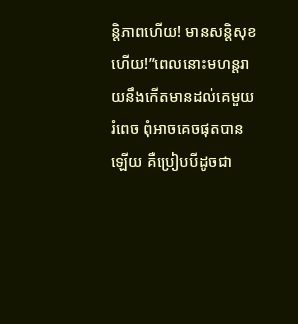ន្ដិភាពហើយ! មានសន្ដិសុខហើយ!”ពេលនោះមហន្តរាយនឹងកើតមានដល់គេមួយរំពេច ពុំអាចគេចផុតបានឡើយ គឺប្រៀបបីដូចជា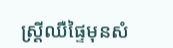ស្ដ្រីឈឺផ្ទៃមុនសំ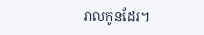រាលកូនដែរ។